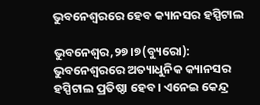ଭୁବନେଶ୍ୱରରେ ହେବ କ୍ୟାନସର ହସ୍ପିଟାଲ

ଭୁବନେଶ୍ୱର,୨୭।୭(ବ୍ୟୁରୋ): ଭୁବନେଶ୍ୱରରେ ଅତ୍ୟାଧୁନିକ କ୍ୟାନସର ହସ୍ପିଟାଲ ପ୍ରତିଷ୍ଠା ହେବ। ଏନେଇ କେନ୍ଦ୍ର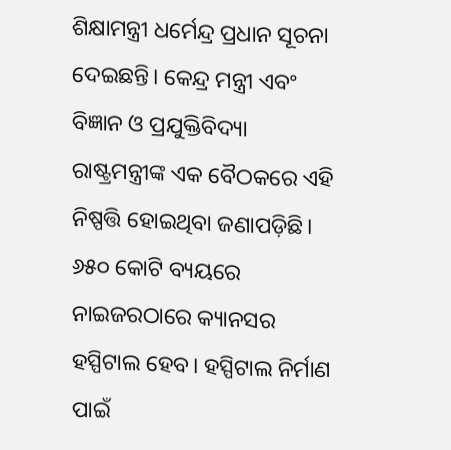ଶିକ୍ଷାମନ୍ତ୍ରୀ ଧର୍ମେନ୍ଦ୍ର ପ୍ରଧାନ ସୂଚନା ଦେଇଛନ୍ତି। କେନ୍ଦ୍ର ମନ୍ତ୍ରୀ ଏବଂ ବିଜ୍ଞାନ ଓ ପ୍ରଯୁକ୍ତିବିଦ୍ୟା ରାଷ୍ଟ୍ରମନ୍ତ୍ରୀଙ୍କ ଏକ ବୈଠକରେ ଏହି ନିଷ୍ପତ୍ତି ହୋଇଥିବା ଜଣାପଡ଼ିଛି। ୬୫୦ କୋଟି ବ୍ୟୟରେ ନାଇଜରଠାରେ କ୍ୟାନସର ହସ୍ପିଟାଲ ହେବ। ହସ୍ପିଟାଲ ନିର୍ମାଣ ପାଇଁ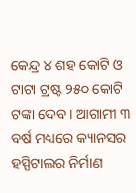କେନ୍ଦ୍ର ୪ ଶହ କୋଟି ଓ ଟାଟା ଟ୍ରଷ୍ଟ ୨୫୦ କୋଟି ଟଙ୍କା ଦେବ। ଆଗାମୀ ୩ ବର୍ଷ ମଧ୍ୟରେ କ୍ୟାନସର ହସ୍ପିଟାଲର ନିର୍ମାଣ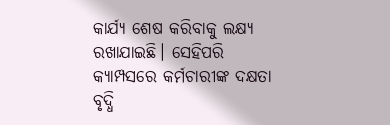କାର୍ଯ୍ୟ ଶେଷ କରିବାକୁ ଲକ୍ଷ୍ୟ ରଖାଯାଇଛି। ସେହିପରି କ୍ୟାମ୍ପସରେ କର୍ମଚାରୀଙ୍କ ଦକ୍ଷତା ବୃଦ୍ଧି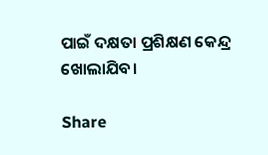ପାଇଁ ଦକ୍ଷତା ପ୍ରଶିକ୍ଷଣ କେନ୍ଦ୍ର ଖୋଲାଯିବ।

Share